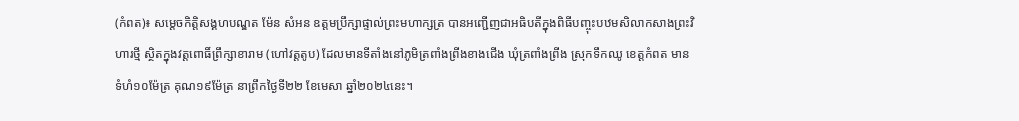(កំពត)៖ សម្តេចកិត្តិសង្គហបណ្ឌត ម៉ែន សំអន ឧត្តមប្រឹក្សាផ្ទាល់ព្រះមហាក្សត្រ បានអញ្ជើញជាអធិបតីក្នុងពិធីបញ្ចុះបឋមសិលាកសាងព្រះវិហារថ្មី ស្ថិតក្នុងវត្តពោធិ៍ព្រឹក្សាខារាម (ហៅវត្តតូប) ដែលមានទីតាំងនៅភូមិត្រពាំងព្រីងខាងជើង ឃុំត្រពាំងព្រីង ស្រុកទឹកឈូ ខេត្តកំពត មានទំហំ១០ម៉ែត្រ គុណ១៩ម៉ែត្រ នាព្រឹកថ្ងៃទី២២ ខែមេសា ឆ្នាំ២០២៤នេះ។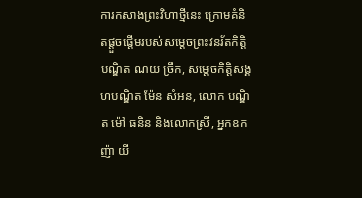ការកសាងព្រះវិហាថ្មីនេះ ក្រោមគំនិតផ្តួចផ្តើមរបស់សម្តេចព្រះវនរ័តកិត្តិបណ្ឌិត ណយ ច្រឹក, សម្តេចកិត្តិសង្គហបណ្ឌិត ម៉ែន សំអន, លោក បណ្ឌិត ម៉ៅ ធនិន និងលោកស្រី, អ្នកឧកញ៉ា យី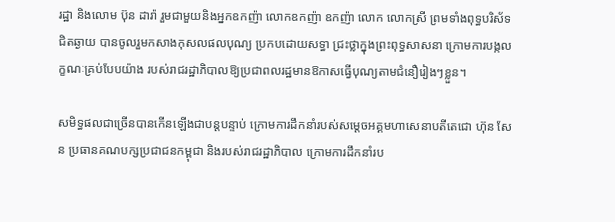រដ្ឋា និងលោម ប៊ុន ដារ៉ា រួមជាមួយនិងអ្នកឧកញ៉ា លោកឧកញ៉ា ឧកញ៉ា លោក លោកស្រី ព្រមទាំងពុទ្ធបរិស័ទជិតឆ្ងាយ បានចូលរួមកសាងកុសលផលបុណ្យ ប្រកបដោយសទ្ធា ជ្រះថ្លាក្នុងព្រះពុទ្ធសាសនា ក្រោមការបង្កលក្ខណៈគ្រប់បែបយ៉ាង របស់រាជរដ្ឋាភិបាលឱ្យប្រជាពលរដ្ឋមានឱកាសធ្វើបុណ្យតាមជំនឿរៀងៗខ្លួន។

សមិទ្ធផលជាច្រើនបានកើនឡើងជាបន្តបន្ទាប់ ក្រោមការដឹកនាំរបស់សម្តេចអគ្គមហាសេនាបតីតេជោ ហ៊ុន សែន ប្រធានគណបក្សប្រជាជនកម្ពុជា និងរបស់រាជរដ្ឋាភិបាល ក្រោមការដឹកនាំរប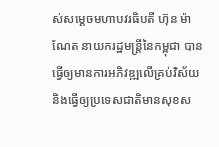ស់សម្តេចមហាបវរធិបតី ហ៊ុន ម៉ាណែត នាយករដ្ឋមន្រ្តីនៃកម្ពុជា បានធ្វើឲ្យមានការអភិវឌ្ឍលើគ្រប់វិស័យ និងធ្វើឲ្យប្រទេសជាតិមានសុខស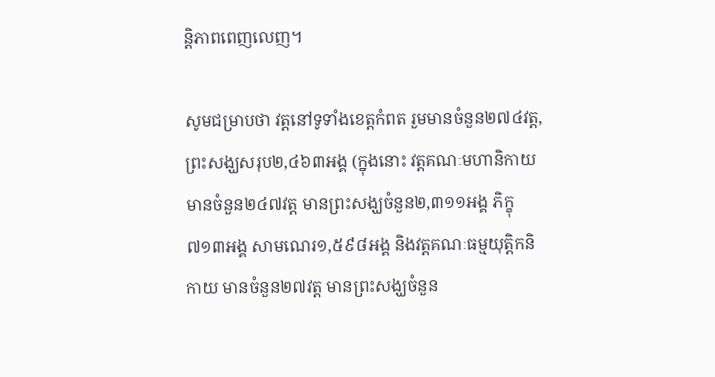ន្តិភាពពេញលេញ។

សូមជម្រាបថា វត្តនៅទូទាំងខេត្តកំពត រួមមានចំនួន២៧៤វត្ត, ព្រះសង្ឃសរុប២,៤៦៣អង្គ (ក្នុងនោះ វត្តគណៈមហានិកាយ មានចំនួន២៤៧វត្ត មានព្រះសង្ឃចំនួន២,៣១១អង្គ ភិក្ខុ៧១៣អង្គ សាមណេរ១,៥៩៨អង្គ និងវត្តគណៈធម្មយុត្តិកនិកាយ មានចំនួន២៧វត្ត មានព្រះសង្ឃចំនួន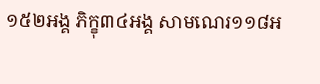១៥២អង្គ ភិក្ខុ៣៤អង្គ សាមណេរ១១៨អ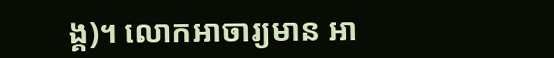ង្គ)។ លោកអាចារ្យមាន អា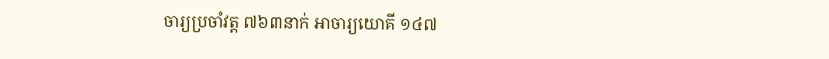ចារ្យប្រចាំវត្ត ៧៦៣នាក់ អាចារ្យយោគី ១៤៧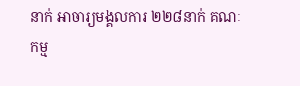នាក់ អាចារ្យមង្គលការ ២២៨នាក់ គណៈកម្ម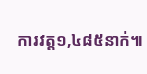ការវត្ត១,៤៨៥នាក់៕